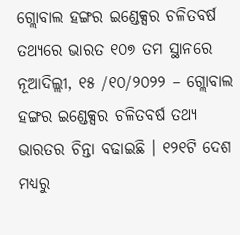ଗ୍ଲୋବାଲ ହଙ୍ଗର ଇଣ୍ଡେକ୍ସର ଚଳିତବର୍ଷ ତଥ୍ୟରେ ଭାରତ ୧୦୭ ତମ ସ୍ଥାନରେ
ନୂଆଦିଲ୍ଲୀ, ୧୫ /୧୦/୨୦୨୨ – ଗ୍ଲୋବାଲ ହଙ୍ଗର ଇଣ୍ଡେକ୍ସର ଚଳିତବର୍ଷ ତଥ୍ୟ ଭାରତର ଚିନ୍ତା ବଢାଇଛି । ୧୨୧ଟି ଦେଶ ମଧ୍ୟରୁ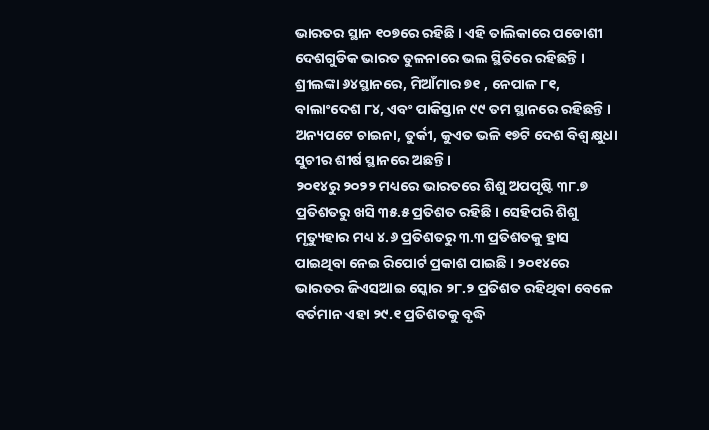ଭାରତର ସ୍ଥାନ ୧୦୭ରେ ରହିଛି । ଏହି ତାଲିକାରେ ପଡୋଶୀ ଦେଶଗୁଡିକ ଭାରତ ତୁଳନାରେ ଭଲ ସ୍ଥିତିରେ ରହିଛନ୍ତି । ଶ୍ରୀଲଙ୍କା ୬୪ସ୍ଥାନରେ, ମିଆଁମାର ୭୧ , ନେପାଳ ୮୧, ବାଲାଂଦେଶ ୮୪, ଏବଂ ପାକିସ୍ତାନ ୯୯ ତମ ସ୍ଥାନରେ ରହିଛନ୍ତି । ଅନ୍ୟପଟେ ଚାଇନା, ତୁର୍କୀ, କୁଏତ ଭଳି ୧୭ଟି ଦେଶ ବିଶ୍ୱ କ୍ଷୁଧା ସୁଚୀର ଶୀର୍ଷ ସ୍ଥାନରେ ଅଛନ୍ତି ।
୨୦୧୪ରୁ ୨୦୨୨ ମଧ୍ୟରେ ଭାରତରେ ଶିଶୁ ଅପପୃଷ୍ଟି ୩୮.୭ ପ୍ରତିଶତରୁ ଖସି ୩୫.୫ ପ୍ରତିଶତ ରହିଛି । ସେହିପରି ଶିଶୁ ମୃତ୍ୟୁହାର ମଧ୍ୟ ୪.୬ ପ୍ରତିଶତରୁ ୩.୩ ପ୍ରତିଶତକୁ ହ୍ରାସ ପାଇଥିବା ନେଇ ରିପୋର୍ଟ ପ୍ରକାଶ ପାଇଛି । ୨୦୧୪ରେ ଭାରତର ଜିଏସଆଇ ସ୍କୋର ୨୮.୨ ପ୍ରତିଶତ ରହିଥିବା ବେଳେ ବର୍ତମାନ ଏହା ୨୯.୧ ପ୍ରତିଶତକୁ ବୃଦ୍ଧି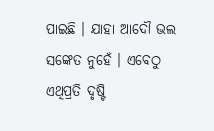ପାଇଛି । ଯାହା ଆଦୌ ଭଲ ସଙ୍କେତ ନୁହେଁ । ଏବେଠୁ ଏଥିପ୍ରତି ଦୃଷ୍ଟି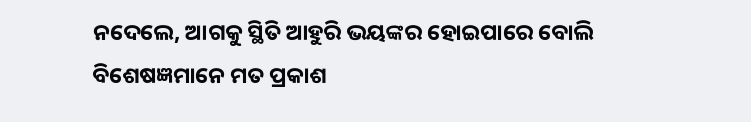ନଦେଲେ, ଆଗକୁ ସ୍ଥିତି ଆହୁରି ଭୟଙ୍କର ହୋଇପାରେ ବୋଲି ବିଶେଷଜ୍ଞମାନେ ମତ ପ୍ରକାଶ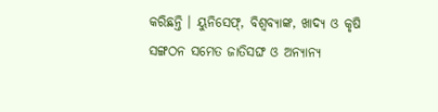କରିଛନ୍ତି । ୟୁନିସେଫ୍, ବିଶ୍ୱବ୍ୟାଙ୍କ, ଖାଦ୍ୟ ଓ କୃଷି ସଙ୍ଗଠନ ସମେତ ଜାତିସଙ୍ଘ ଓ ଅନ୍ୟାନ୍ୟ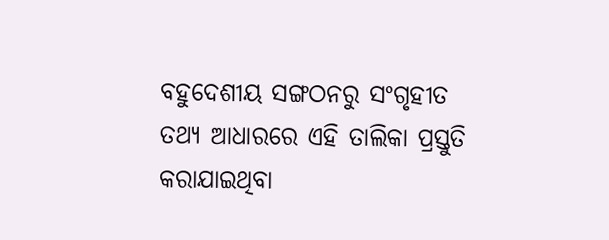ବହୁଦେଶୀୟ ସଙ୍ଗଠନରୁ ସଂଗୃହୀତ ତଥ୍ୟ ଆଧାରରେ ଏହି ତାଲିକା ପ୍ରସ୍ତୁତି କରାଯାଇଥିବା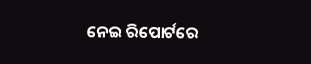ନେଇ ରିପୋର୍ଟରେ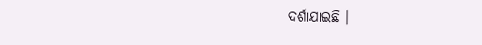ଦର୍ଶାଯାଇଛି ।